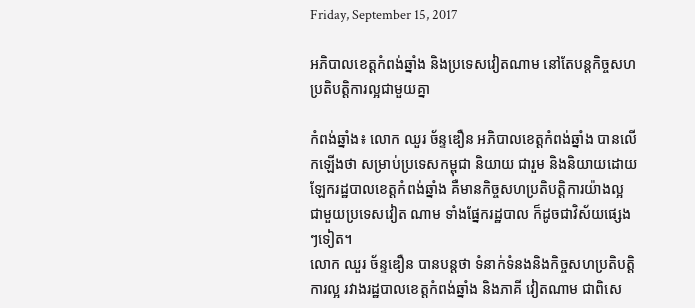Friday, September 15, 2017

អភិបាលខេត្តកំពង់ឆ្នាំង និងប្រទេសវៀតណាម នៅតែបន្តកិច្ចសហប្រតិបត្តិការល្អជាមួយគ្នា

កំពង់ឆ្នាំង៖ លោក ឈួរ ច័ន្ទឌឿន អភិបាលខេត្តកំពង់ឆ្នាំង បានលើកឡើងថា សម្រាប់ប្រទេសកម្ពុជា និយាយ ជារួម និងនិយាយដោយឡែករដ្ឋបាលខេត្តកំពង់ឆ្នាំង គឺមានកិច្ចសហប្រតិបត្តិការយ៉ាងល្អ ជាមួយប្រទេសវៀត ណាម ទាំងផ្នែករដ្ឋបាល ក៏ដូចជាវិស័យផ្សេងៗទៀត។
លោក ឈួរ ច័ន្ទឌឿន បានបន្តថា ទំនាក់ទំនងនិងកិច្ចសហប្រតិបត្តិការល្អ រវាងរដ្ឋបាលខេត្តកំពង់ឆ្នាំង និងភាគី វៀតណាម ជាពិសេ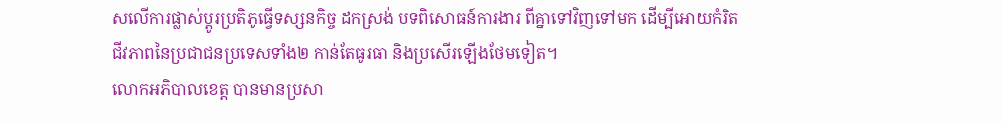សលើការផ្លាស់ប្តូរប្រតិភូធ្វើទស្សនកិច្ច ដកស្រង់ បទពិសោធន៍ការងារ ពីគ្នាទៅវិញទៅមក ដើម្បីអោយកំរិតជីវភាពនៃប្រជាជនប្រទេសទាំង២ កាន់តែធូរធា និងប្រសើរឡើងថែមទៀត។
លោកអភិបាលខេត្ត បានមានប្រសា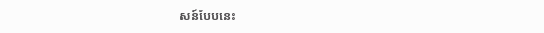សន៍បែបនេះ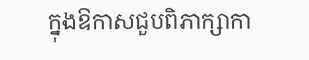ក្នុងឱកាសជួបពិភាក្សាកា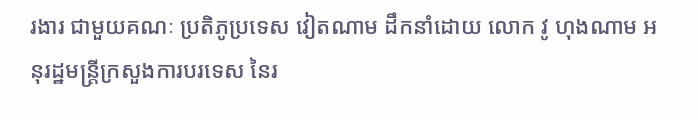រងារ ជាមួយគណៈ ប្រតិភូប្រទេស វៀតណាម ដឹកនាំដោយ លោក វូ ហុងណាម អនុរដ្ឋមន្រ្តីក្រសួងការបរទេស នៃរ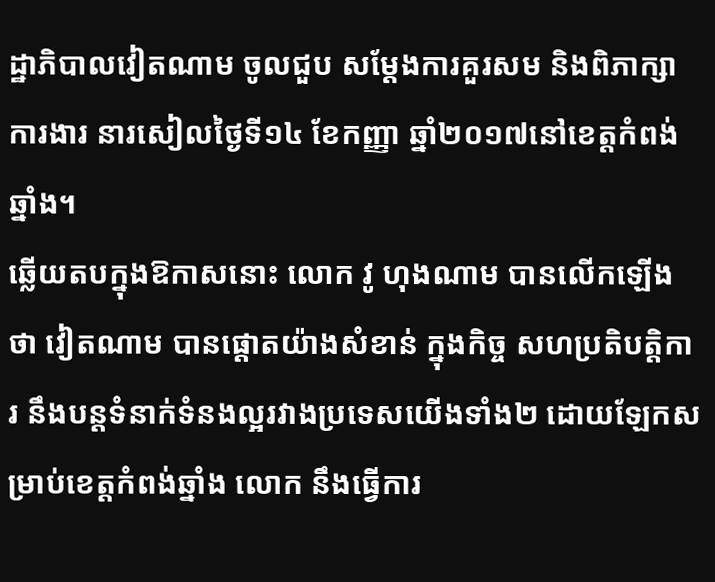ដ្ឋាភិបាលវៀតណាម ចូលជួប សម្តែងការគួរសម និងពិភាក្សាការងារ នារសៀលថ្ងៃទី១៤ ខែកញ្ញា ឆ្នាំ២០១៧នៅខេត្តកំពង់ឆ្នាំង។
ឆ្លើយតបក្នុងឱកាសនោះ លោក វូ ហុងណាម បានលើកឡើងថា វៀតណាម បានផ្តោតយ៉ាងសំខាន់ ក្នុងកិច្ច សហប្រតិបត្តិការ នឹងបន្តទំនាក់ទំនងល្អរវាងប្រទេសយើងទាំង២ ដោយឡែកសម្រាប់ខេត្តកំពង់ឆ្នាំង លោក នឹងធ្វើការ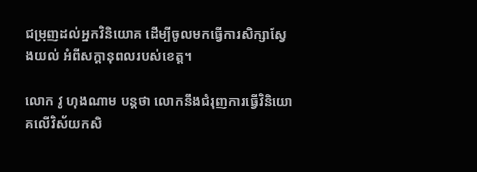ជម្រុញដល់អ្នកវិនិយោគ ដើម្បីចូលមកធ្វើការសិក្សាស្វែងយល់ អំពីសក្ដានុពលរបស់ខេត្ត។

លោក វូ ហុងណាម បន្តថា លោកនឹងជំរុញការធ្វើវិនិយោគលើវិស័យកសិ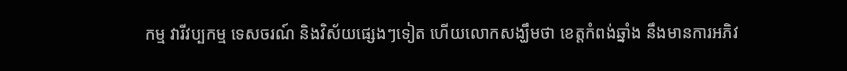កម្ម វារីវប្បកម្ម ទេសចរណ៍ និងវិស័យផ្សេងៗទៀត ហើយលោកសង្ឃឹមថា ខេត្តកំពង់ឆ្នាំង នឹងមានការអភិវ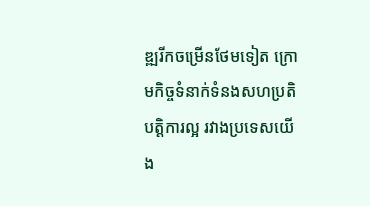ឌ្ឍរីកចម្រើនថែមទៀត ក្រោមកិច្ចទំនាក់ទំនងសហប្រតិបត្តិការល្អ រវាងប្រទេសយើង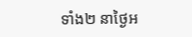ទាំង២ នាថ្ងៃអ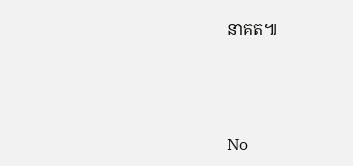នាគត៕



No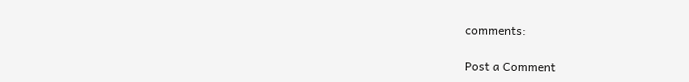comments:

Post a Comment